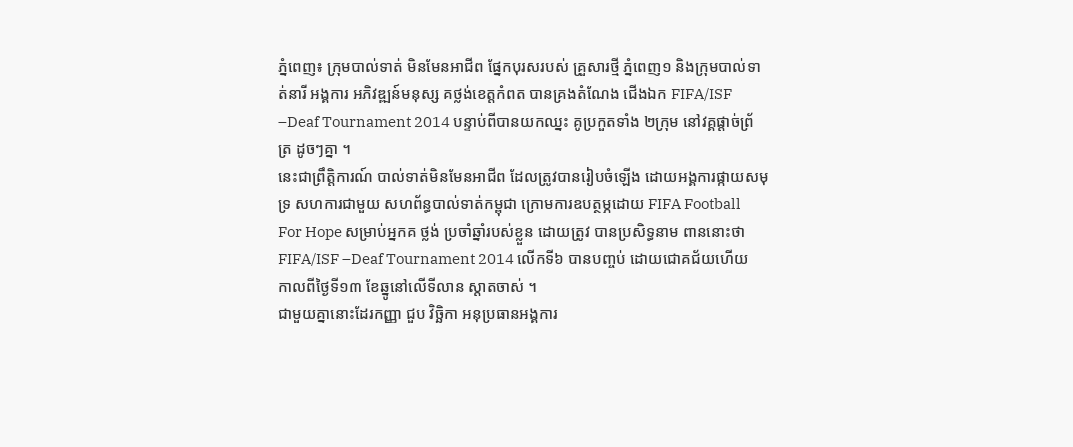ភ្នំពេញ៖ ក្រុមបាល់ទាត់ មិនមែនអាជីព ផ្នែកបុរសរបស់ គ្រួសារថ្មី ភ្នំពេញ១ និងក្រុមបាល់ទាត់នារី អង្គការ អភិវឌ្ឍន៍មនុស្ស គថ្លង់ខេត្តកំពត បានគ្រងតំណែង ជើងឯក FIFA/ISF –Deaf Tournament 2014 បន្ទាប់ពីបានយកឈ្នះ គូប្រកួតទាំង ២ក្រុម នៅវគ្គផ្តាច់ព្រ័ត្រ ដូចៗគ្នា ។
នេះជាព្រឹត្តិការណ៍ បាល់ទាត់មិនមែនអាជីព ដែលត្រូវបានរៀបចំឡើង ដោយអង្គការផ្កាយសមុទ្រ សហការជាមួយ សហព័ន្ធបាល់ទាត់កម្ពុជា ក្រោមការឧបត្ថម្ភដោយ FIFA Football For Hope សម្រាប់អ្នកគ ថ្លង់ ប្រចាំឆ្នាំរបស់ខ្លួន ដោយត្រូវ បានប្រសិទ្ធនាម ពាននោះថា FIFA/ISF –Deaf Tournament 2014 លើកទី៦ បានបញ្ចប់ ដោយជោគជ័យហើយ កាលពីថ្ងៃទី១៣ ខែឆ្នូនៅលើទីលាន ស្តាតចាស់ ។
ជាមួយគ្នានោះដែរកញ្ញា ជួប វិច្ឆិកា អនុប្រធានអង្គការ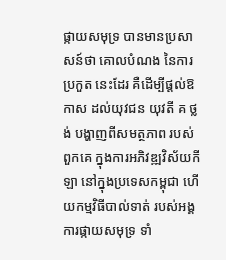ផ្កាយសមុទ្រ បានមានប្រសាសន៍ថា គោលបំណង នៃការប្រកួត នេះដែរ គឺដើម្បីផ្ដល់ឱកាស ដល់យុវជន យុវតី គ ថ្លង់ បង្ហាញពីសមត្ថភាព របស់ពួកគេ ក្នុងការអភិវឌ្ឍវិស័យកីឡា នៅក្នុងប្រទេសកម្ពុជា ហើយកម្មវិធីបាល់ទាត់ របស់អង្គការផ្កាយសមុទ្រ ទាំ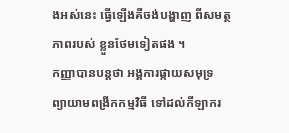ងអស់នេះ ធ្វើឡើងគឺចង់បង្ហាញ ពីសមត្ថភាពរបស់ ខ្លួនថែមទៀតផង ។
កញ្ញាបានបន្តថា អង្គការផ្កាយសមុទ្រ ព្យាយាមពង្រីកកម្មវិធី ទៅដល់កីឡាករ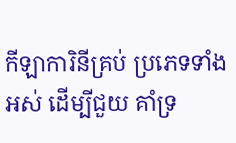កីឡាការិនីគ្រប់ ប្រភេទទាំងអស់ ដើម្បីជួយ គាំទ្រ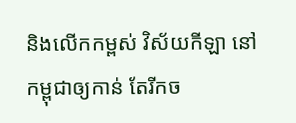និងលើកកម្ពស់ វិស័យកីឡា នៅកម្ពុជាឲ្យកាន់ តែរីកច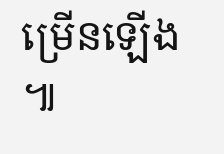ម្រើនឡើង ៕